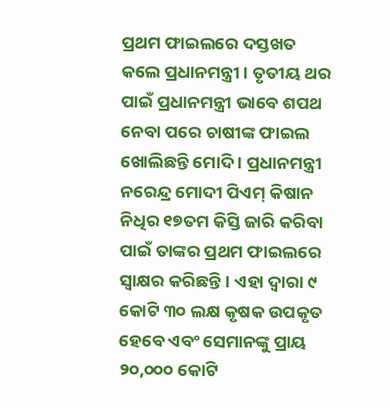ପ୍ରଥମ ଫାଇଲରେ ଦସ୍ତଖତ କଲେ ପ୍ରଧାନମନ୍ତ୍ରୀ । ତୃତୀୟ ଥର ପାଇଁ ପ୍ରଧାନମନ୍ତ୍ରୀ ଭାବେ ଶପଥ ନେବା ପରେ ଚାଷୀଙ୍କ ଫାଇଲ ଖୋଲିଛନ୍ତି ମୋଦି । ପ୍ରଧାନମନ୍ତ୍ରୀ ନରେନ୍ଦ୍ର ମୋଦୀ ପିଏମ୍ କିଷାନ ନିଧିର ୧୭ତମ କିସ୍ତି ଜାରି କରିବା ପାଇଁ ତାଙ୍କର ପ୍ରଥମ ଫାଇଲରେ ସ୍ୱାକ୍ଷର କରିଛନ୍ତି। ଏହା ଦ୍ୱାରା ୯ କୋଟି ୩୦ ଲକ୍ଷ କୃଷକ ଉପକୃତ ହେବେ ଏବଂ ସେମାନଙ୍କୁ ପ୍ରାୟ ୨୦,୦୦୦ କୋଟି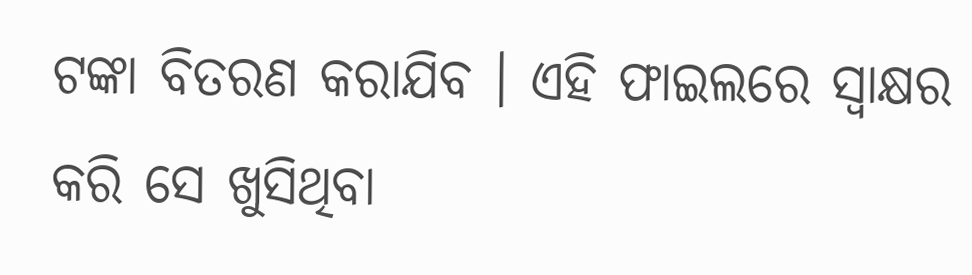ଟଙ୍କା ବିତରଣ କରାଯିବ । ଏହି ଫାଇଲରେ ସ୍ବାକ୍ଷର କରି ସେ ଖୁସିଥିବା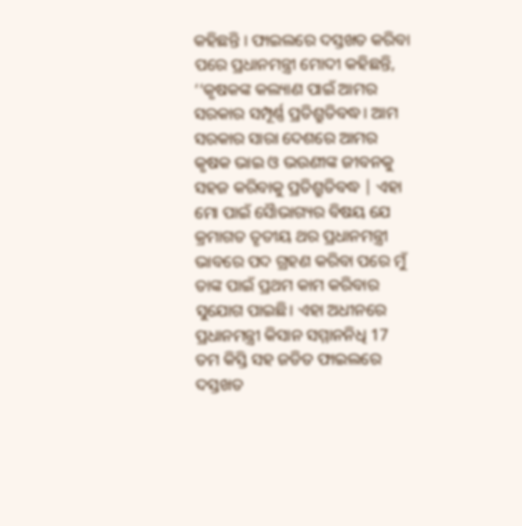କହିଛନ୍ତି । ଫାଇଲରେ ଦସ୍ତଖତ କରିବା ପରେ ପ୍ରଧାନମନ୍ତ୍ରୀ ମୋଦୀ କହିଛନ୍ତି, ‘‘କୃଷକଙ୍କ କଲ୍ୟାଣ ପାଇଁ ଆମର ସରକାର ସମ୍ପୂର୍ଣ୍ଣ ପ୍ରତିଶ୍ରୁତିବଦ୍ଧ। ଆମ ସରକାର ସାରା ଦେଶରେ ଆମର କୃଷକ ଭାଇ ଓ ଭଉଣୀଙ୍କ ଜୀବନକୁ ସହଜ କରିବାକୁ ପ୍ରତିଶ୍ରୁତିବଦ୍ଧ | ଏହା ମୋ ପାଇଁ ସୈାଭାଗ୍ୟର ବିଷୟ ଯେ କ୍ରମାଗତ ତୃତୀୟ ଥର ପ୍ରଧାନମନ୍ତ୍ରୀ ଭାବରେ ପଦ ଗ୍ରହଣ କରିବା ପରେ ମୁଁ ତାଙ୍କ ପାଇଁ ପ୍ରଥମ କାମ କରିବାର ସୁଯୋଗ ପାଇଛି। ଏହା ଅଧୀନରେ ପ୍ରଧାନମନ୍ତ୍ରୀ କିସାନ ସମ୍ମାନନିଧି 17 ତମ କିସ୍ତି ସହ ଜଡିତ ଫାଇଲରେ ଦସ୍ତଖତ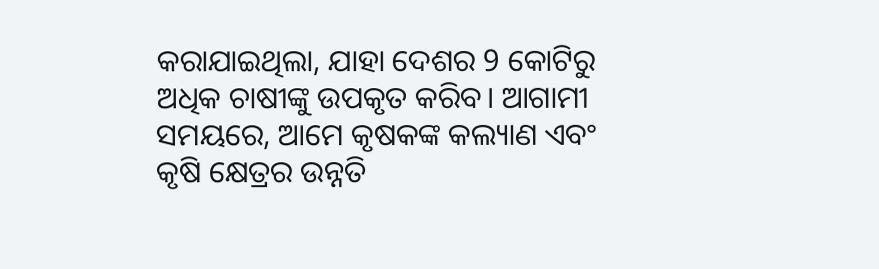କରାଯାଇଥିଲା, ଯାହା ଦେଶର 9 କୋଟିରୁ ଅଧିକ ଚାଷୀଙ୍କୁ ଉପକୃତ କରିବ। ଆଗାମୀ ସମୟରେ, ଆମେ କୃଷକଙ୍କ କଲ୍ୟାଣ ଏବଂ କୃଷି କ୍ଷେତ୍ରର ଉନ୍ନତି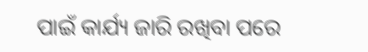ପାଇଁ କାର୍ଯ୍ୟ ଜାରି ରଖିବା ପରେ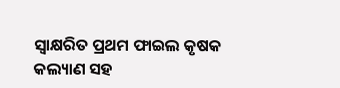ସ୍ୱାକ୍ଷରିତ ପ୍ରଥମ ଫାଇଲ କୃଷକ କଲ୍ୟାଣ ସହ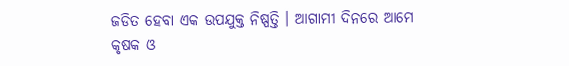ଜଡିତ ହେବା ଏକ ଉପଯୁକ୍ତ ନିଷ୍ପତ୍ତି । ଆଗାମୀ ଦିନରେ ଆମେ କୃଷକ ଓ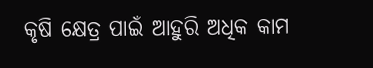କୃଷି କ୍ଷେତ୍ର ପାଇଁ ଆହୁରି ଅଧିକ କାମ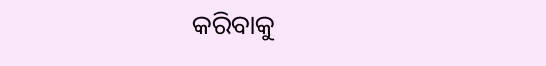କରିବାକୁ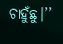ଚାହୁଁଛୁ।’’